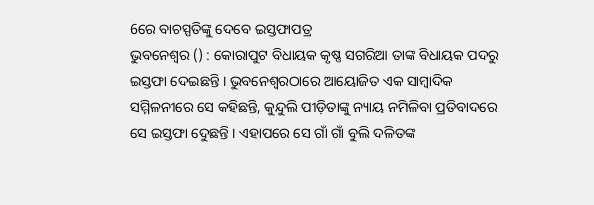6ରେ ବାଚସ୍ପତିଙ୍କୁ ଦେବେ ଇସ୍ତଫାପତ୍ର
ଭୁବନେଶ୍ବର () : କୋରାପୁଟ ବିଧାୟକ କୃଷ୍ଣ ସଗରିଆ ତାଙ୍କ ବିଧାୟକ ପଦରୁ ଇସ୍ତଫା ଦେଇଛନ୍ତି । ଭୁବନେଶ୍ବରଠାରେ ଆୟୋଜିତ ଏକ ସାମ୍ବାଦିକ ସମ୍ମିଳନୀରେ ସେ କହିଛନ୍ତି, କୁନ୍ଦୁଲି ପୀଡ଼ିତାଙ୍କୁ ନ୍ୟାୟ ନମିଳିବା ପ୍ରତିବାଦରେ ସେ ଇସ୍ତଫା ଦେୁଛନ୍ତି । ଏହାପରେ ସେ ଗାଁ ଗାଁ ବୁଲି ଦଳିତଙ୍କ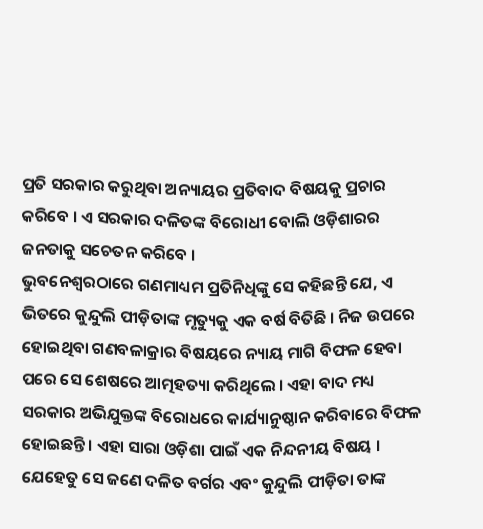ପ୍ରତି ସରକାର କରୁଥିବା ଅନ୍ୟାୟର ପ୍ରତିବାଦ ବିଷୟକୁ ପ୍ରଚାର କରିବେ । ଏ ସରକାର ଦଳିତଙ୍କ ବିରୋଧୀ ବୋଲି ଓଡ଼ିଶାରର ଜନତାକୁ ସଚେତନ କରିବେ ।
ଭୁବନେଶ୍ବରଠାରେ ଗଣମାଧ୍ୟମ ପ୍ରତିନିଧିଙ୍କୁ ସେ କହିଛନ୍ତି ଯେ, ଏ ଭିତରେ କୁନ୍ଦୁଲି ପୀଡ଼ିତାଙ୍କ ମୃତ୍ୟୁକୁ ଏକ ବର୍ଷ ବିତିଛି । ନିଜ ଉପରେ ହୋଇଥିବା ଗଣବଳାକ୍ରାର ବିଷୟରେ ନ୍ୟାୟ ମାଗି ବିଫଳ ହେବା ପରେ ସେ ଶେଷରେ ଆତ୍ମହତ୍ୟା କରିଥିଲେ । ଏହା ବାଦ ମଧ୍ୟ ସରକାର ଅଭିଯୁକ୍ତଙ୍କ ବିରୋଧରେ କାର୍ଯ୍ୟାନୁଷ୍ଠାନ କରିବାରେ ବିଫଳ ହୋଇଛନ୍ତି । ଏହା ସାରା ଓଡ଼ିଶା ପାଇଁ ଏକ ନିନ୍ଦନୀୟ ବିଷୟ ।
ଯେହେତୁ ସେ ଜଣେ ଦଳିତ ବର୍ଗର ଏବଂ କୁନ୍ଦୁଲି ପୀଡ଼ିତା ତାଙ୍କ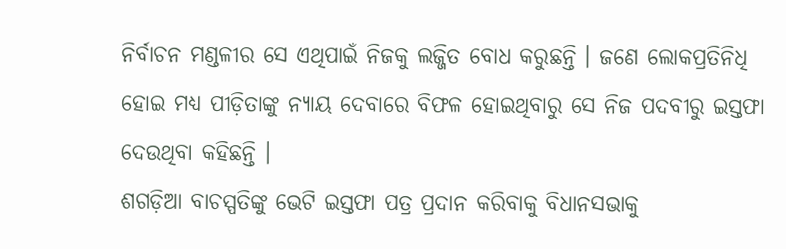ନିର୍ବାଚନ ମଣ୍ଡଳୀର ସେ ଏଥିପାଇଁ ନିଜକୁ ଲଜ୍ଜିତ ବୋଧ କରୁଛନ୍ତି । ଜଣେ ଲୋକପ୍ରତିନିଧି ହୋଇ ମଧ୍ୟ ପୀଡ଼ିତାଙ୍କୁ ନ୍ୟାୟ ଦେବାରେ ବିଫଳ ହୋଇଥିବାରୁ ସେ ନିଜ ପଦବୀରୁ ଇସ୍ତଫା ଦେଉଥିବା କହିଛନ୍ତି ।
ଶଗଡ଼ିଆ ବାଚସ୍ପତିଙ୍କୁ ଭେଟି ଇସ୍ତଫା ପତ୍ର ପ୍ରଦାନ କରିବାକୁ ବିଧାନସଭାକୁ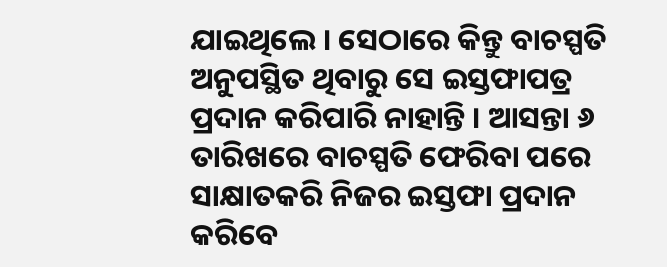ଯାଇଥିଲେ । ସେଠାରେ କିନ୍ତୁ ବାଚସ୍ପତି ଅନୁପସ୍ଥିତ ଥିବାରୁ ସେ ଇସ୍ତଫାପତ୍ର ପ୍ରଦାନ କରିପାରି ନାହାନ୍ତି । ଆସନ୍ତା ୬ ତାରିଖରେ ବାଚସ୍ପତି ଫେରିବା ପରେ ସାକ୍ଷାତକରି ନିଜର ଇସ୍ତଫା ପ୍ରଦାନ କରିବେ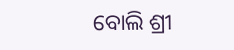ବୋଲି ଶ୍ରୀ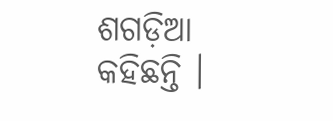ଶଗଡ଼ିଆ କହିଛନ୍ତି ।